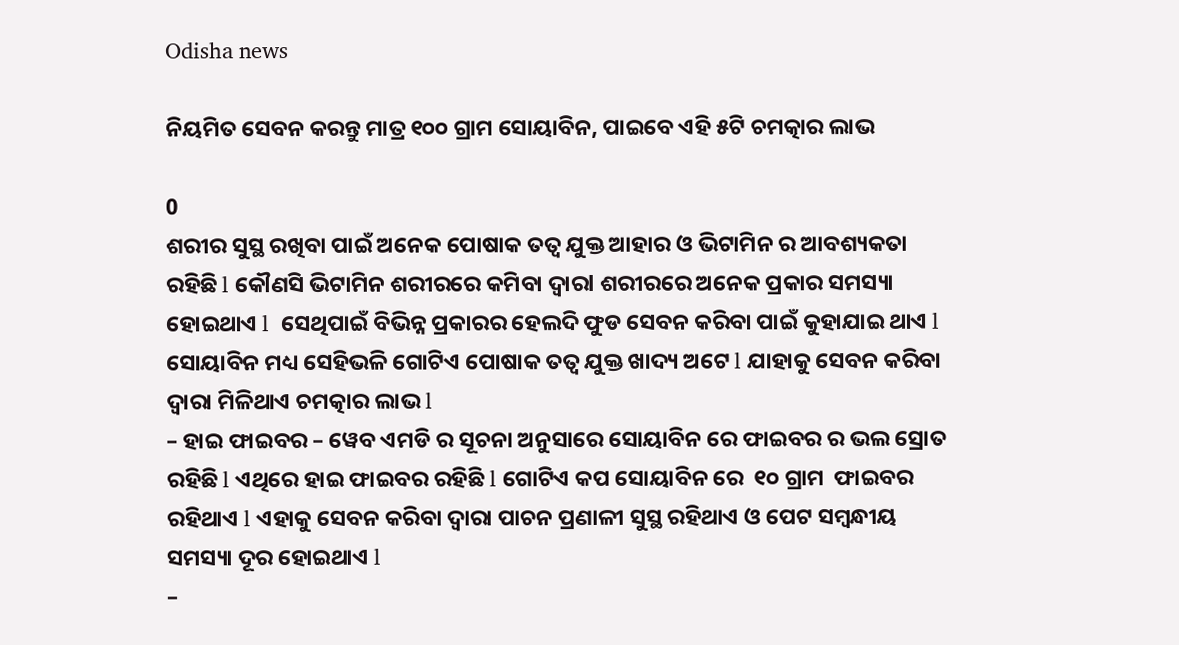Odisha news

ନିୟମିତ ସେବନ କରନ୍ତୁ ମାତ୍ର ୧୦୦ ଗ୍ରାମ ସୋୟାବିନ, ପାଇବେ ଏହି ୫ଟି ଚମତ୍କାର ଲାଭ

0
ଶରୀର ସୁସ୍ଥ ରଖିବା ପାଇଁ ଅନେକ ପୋଷାକ ତତ୍ୱ ଯୁକ୍ତ ଆହାର ଓ ଭିଟାମିନ ର ଆବଶ୍ୟକତା ରହିଛି l କୌଣସି ଭିଟାମିନ ଶରୀରରେ କମିବା ଦ୍ୱାରl ଶରୀରରେ ଅନେକ ପ୍ରକାର ସମସ୍ୟା ହୋଇଥାଏ l  ସେଥିପାଇଁ ବିଭିନ୍ନ ପ୍ରକାରର ହେଲଦି ଫୁଡ ସେବନ କରିବା ପାଇଁ କୁହାଯାଇ ଥାଏ l  ସୋୟାବିନ ମଧ୍ୟ ସେହିଭଳି ଗୋଟିଏ ପୋଷାକ ତତ୍ୱ ଯୁକ୍ତ ଖାଦ୍ୟ ଅଟେ l ଯାହାକୁ ସେବନ କରିବା ଦ୍ୱାରା ମିଳିଥାଏ ଚମତ୍କାର ଲାଭ l
– ହାଇ ଫାଇବର – ୱେବ ଏମଡି ର ସୂଚନା ଅନୁସାରେ ସୋୟାବିନ ରେ ଫାଇବର ର ଭଲ ସ୍ରୋତ ରହିଛି l ଏଥିରେ ହାଇ ଫାଇବର ରହିଛି l ଗୋଟିଏ କପ ସୋୟାବିନ ରେ  ୧୦ ଗ୍ରାମ  ଫାଇବର ରହିଥାଏ l ଏହାକୁ ସେବନ କରିବା ଦ୍ୱାରା ପାଚନ ପ୍ରଣାଳୀ ସୁସ୍ଥ ରହିଥାଏ ଓ ପେଟ ସମ୍ବନ୍ଧୀୟ ସମସ୍ୟା ଦୂର ହୋଇଥାଏ l
–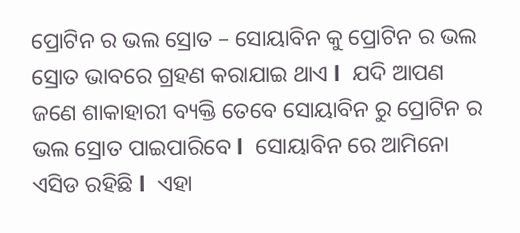ପ୍ରୋଟିନ ର ଭଲ ସ୍ରୋତ – ସୋୟାବିନ କୁ ପ୍ରୋଟିନ ର ଭଲ ସ୍ରୋତ ଭାବରେ ଗ୍ରହଣ କରାଯାଇ ଥାଏ l  ଯଦି ଆପଣ ଜଣେ ଶାକାହାରୀ ବ୍ୟକ୍ତି ତେବେ ସୋୟାବିନ ରୁ ପ୍ରୋଟିନ ର ଭଲ ସ୍ରୋତ ପାଇପାରିବେ l  ସୋୟାବିନ ରେ ଆମିନୋ ଏସିଡ ରହିଛି l  ଏହା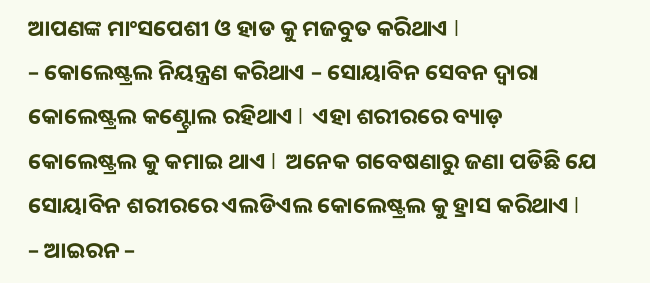ଆପଣଙ୍କ ମାଂସପେଶୀ ଓ ହାଡ କୁ ମଜବୁତ କରିଥାଏ l
– କୋଲେଷ୍ଟ୍ରଲ ନିୟନ୍ତ୍ରଣ କରିଥାଏ – ସୋୟାବିନ ସେବନ ଦ୍ୱାରା କୋଲେଷ୍ଟ୍ରଲ କଣ୍ଟ୍ରୋଲ ରହିଥାଏ l  ଏହା ଶରୀରରେ ବ୍ୟାଡ଼ କୋଲେଷ୍ଟ୍ରଲ କୁ କମାଇ ଥାଏ l  ଅନେକ ଗବେଷଣାରୁ ଜଣା ପଡିଛି ଯେ ସୋୟାବିନ ଶରୀରରେ ଏଲଡିଏଲ କୋଲେଷ୍ଟ୍ରଲ କୁ ହ୍ରାସ କରିଥାଏ l
– ଆଇରନ –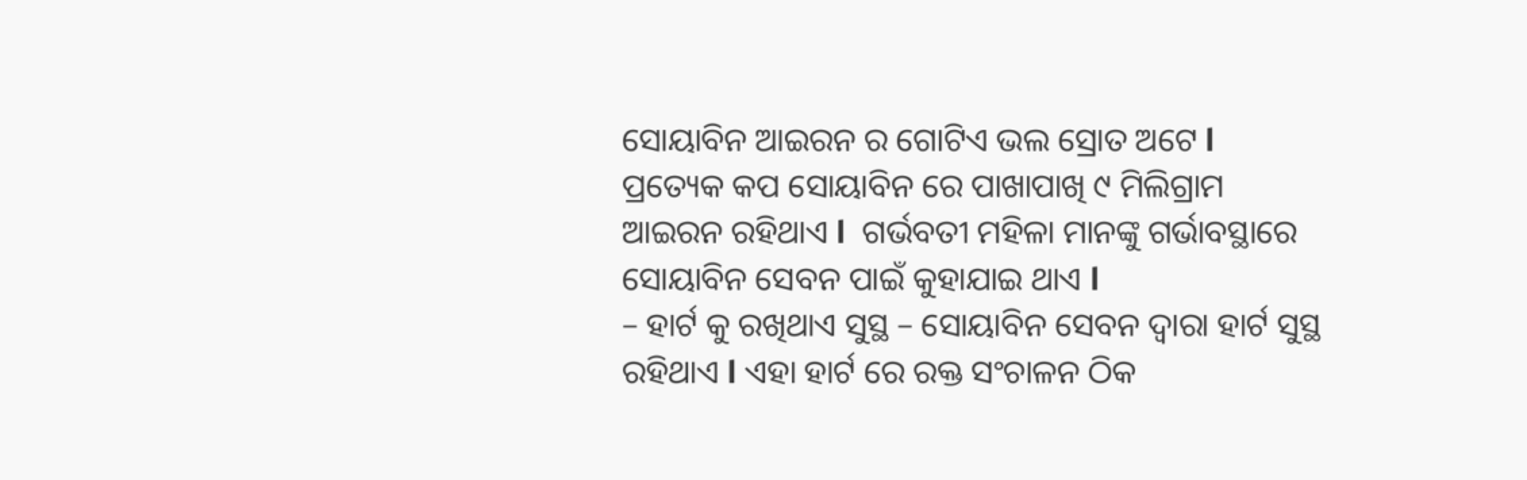ସୋୟାବିନ ଆଇରନ ର ଗୋଟିଏ ଭଲ ସ୍ରୋତ ଅଟେ l  ପ୍ରତ୍ୟେକ କପ ସୋୟାବିନ ରେ ପାଖାପାଖି ୯ ମିଲିଗ୍ରାମ ଆଇରନ ରହିଥାଏ l  ଗର୍ଭବତୀ ମହିଳା ମାନଙ୍କୁ ଗର୍ଭାବସ୍ଥାରେ ସୋୟାବିନ ସେବନ ପାଇଁ କୁହାଯାଇ ଥାଏ l
– ହାର୍ଟ କୁ ରଖିଥାଏ ସୁସ୍ଥ – ସୋୟାବିନ ସେବନ ଦ୍ୱାରା ହାର୍ଟ ସୁସ୍ଥ ରହିଥାଏ l ଏହା ହାର୍ଟ ରେ ରକ୍ତ ସଂଚାଳନ ଠିକ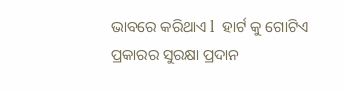ଭାବରେ କରିଥାଏ l  ହାର୍ଟ କୁ ଗୋଟିଏ ପ୍ରକାରର ସୁରକ୍ଷା ପ୍ରଦାନ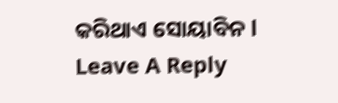କରିଥାଏ ସୋୟାବିନ l
Leave A Reply